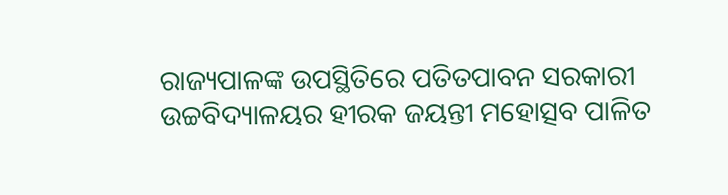ରାଜ୍ୟପାଳଙ୍କ ଉପସ୍ଥିତିରେ ପତିତପାବନ ସରକାରୀ ଉଚ୍ଚବିଦ୍ୟାଳୟର ହୀରକ ଜୟନ୍ତୀ ମହୋତ୍ସବ ପାଳିତ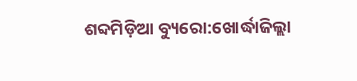ଶବ୍ଦମିଡ଼ିଆ ବ୍ୟୁରୋ:ଖୋର୍ଦ୍ଧାଜିଲ୍ଲା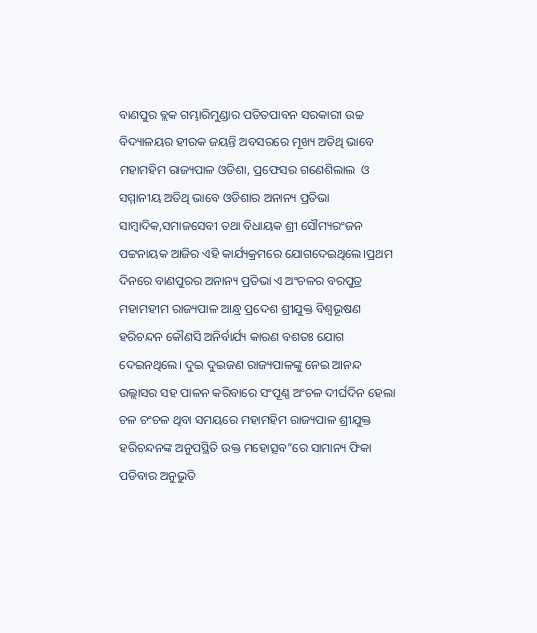ବାଣପୁର ବ୍ଲକ ଗମ୍ଭାରିମୁଣ୍ଡାର ପତିତପାବନ ସରକାରୀ ଉଚ୍ଚ ବିଦ୍ୟାଳୟର ହୀରକ ଜୟନ୍ତି ଅବସରରେ ମୂଖ୍ୟ ଅତିଥି ଭାବେ ମହାମହିମ ରାଜ୍ୟପାଳ ଓଡିଶା, ପ୍ରଫେସର ଗଣେଶିଲାଲ  ଓ ସମ୍ମାନୀୟ ଅତିଥି ଭାବେ ଓଡିଶାର ଅନାନ୍ୟ ପ୍ରତିଭା ସାମ୍ବାଦିକ,ସମାଜସେବୀ ତଥା ବିଧାୟକ ଶ୍ରୀ ସୌମ୍ୟରଂଜନ ପଟ୍ଟନାୟକ ଆଜିର ଏହି କାର୍ଯ୍ୟକ୍ରମରେ ଯୋଗଦେଇଥିଲେ।ପ୍ରଥମ ଦିନରେ ବାଣପୁରର ଅନାନ୍ୟ ପ୍ରତିଭା ଏ ଅଂଚଳର ବରପୁତ୍ର ମହାମହୀମ ରାଜ୍ୟପାଳ ଆନ୍ଧ୍ର ପ୍ରଦେଶ ଶ୍ରୀଯୁକ୍ତ ବିଶ୍ବଭୂଷଣ ହରିଚନ୍ଦନ କୌଣସି ଅନିର୍ବାର୍ଯ୍ୟ କାରଣ ବଶତଃ ଯୋଗ ଦେଇନଥିଲେ। ଦୁଇ ଦୁଇଜଣ ରାଜ୍ୟପାଳଙ୍କୁ ନେଇ ଆନନ୍ଦ ଉଲ୍ଲାସର ସହ ପାଳନ କରିବାରେ ସଂପୂଣ୍ଣ ଅଂଚଳ ଦୀର୍ଘଦିନ ହେଲା ଚଳ ଚଂଚଳ ଥିବା ସମୟରେ ମହାମହିମ ରାଜ୍ୟପାଳ ଶ୍ରୀଯୁକ୍ତ ହରିଚନ୍ଦନଙ୍କ ଅନୁପସ୍ଥିତି ଉକ୍ତ ମହୋତ୍ସବ”ରେ ସାମାନ୍ୟ ଫିକା ପଡିବାର ଅନୁଭୁତି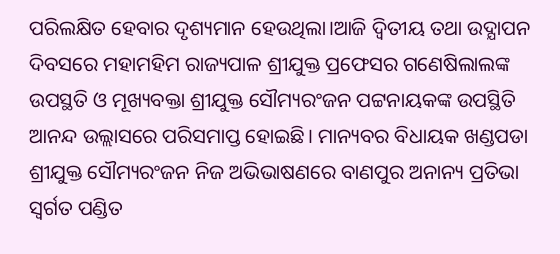ପରିଲକ୍ଷିତ ହେବାର ଦୃଶ୍ୟମାନ ହେଉଥିଲା।ଆଜି ଦ୍ବିତୀୟ ତଥା ଉଦ୍ଯାପନ ଦିବସରେ ମହାମହିମ ରାଜ୍ୟପାଳ ଶ୍ରୀଯୁକ୍ତ ପ୍ରଫେସର ଗଣେଷିଲାଲଙ୍କ ଉପସ୍ଥତି ଓ ମୂଖ୍ୟବକ୍ତା ଶ୍ରୀଯୁକ୍ତ ସୌମ୍ୟରଂଜନ ପଟ୍ଟନାୟକଙ୍କ ଉପସ୍ଥିତି ଆନନ୍ଦ ଉଲ୍ଲାସରେ ପରିସମାପ୍ତ ହୋଇଛି। ମାନ୍ୟବର ବିଧାୟକ ଖଣ୍ଡପଡା ଶ୍ରୀଯୁକ୍ତ ସୌମ୍ୟରଂଜନ ନିଜ ଅଭିଭାଷଣରେ ବାଣପୁର ଅନାନ୍ୟ ପ୍ରତିଭା ସ୍ବର୍ଗତ ପଣ୍ଡିତ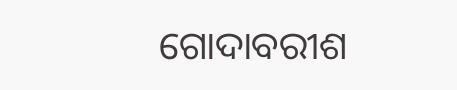ଗୋଦାବରୀଶ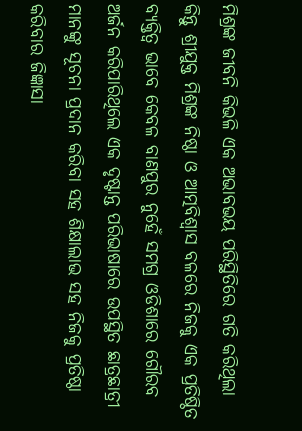ମିଶ୍ରଙ୍କ ଜୀବନି କିଭଳି ଏକ ଅଭାବଭୟ ପରିସ୍ଥିତିରେ ଗତି କରିଥିଲା କିନ୍ତୁ ଶ୍ରୀଯୁକ୍ତ ମିଶ୍ରଙ୍କ ନିଷ୍ଠା ଓ ଆତ୍ମବିଶ୍ବାସ ବଳରେ ନିଜକୁ ଏକ ପ୍ରତିଷ୍ଠିତ ବ୍ୟକ୍ତିତ୍ବ ଭାବେ କେବଳ ବାଣପୁର ନୁହେଁ ସମଗ୍ର ଓଡିଶାରେ ଗୌରବ ଅର୍ଜନ କରିପାରିଥିଲେ ଏକ ଦୃଷ୍ଟାନ୍ତ ପରିଭାଷାରେ ଉପସ୍ଥିତ ଛାତ୍ରଛାତ୍ରୀ ମାନଙ୍କୁ ସୂଚନା ପ୍ରଦାନ କରିବା ସହ ଶିକ୍ଷାଲାଭ ସହ ନିଜକୁ ପ୍ରତିଷ୍ଠା କରିବାର ଜିଜ୍ଞାସା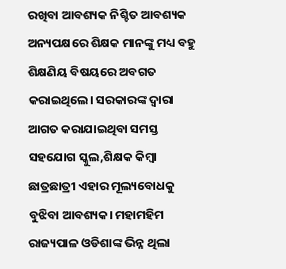ରଖିବା ଆବଶ୍ୟକ ନିଶ୍ଚିତ ଆବଶ୍ୟକ ଅନ୍ୟପକ୍ଷରେ ଶିକ୍ଷକ ମାନଙ୍କୁ ମଧ୍ୟ ବହୁ ଶିକ୍ଷଣିୟ ବିଷୟରେ ଅବଗତ କରାଇଥିଲେ। ସରକାରଙ୍କ ଦ୍ବାରା ଆଗତ କରାଯାଇଥିବା ସମସ୍ତ ସହଯୋଗ ସ୍କୁଲ,ଶିକ୍ଷକ କିମ୍ବା ଛାତ୍ରଛାତ୍ରୀ ଏହାର ମୂଲ୍ୟବୋଧକୁ ବୁଝିବା ଆବଶ୍ୟକ। ମହାମହିମ ରାଜ୍ୟପାଳ ଓଡିଶାଙ୍କ ଭିନ୍ନ ଥିଲା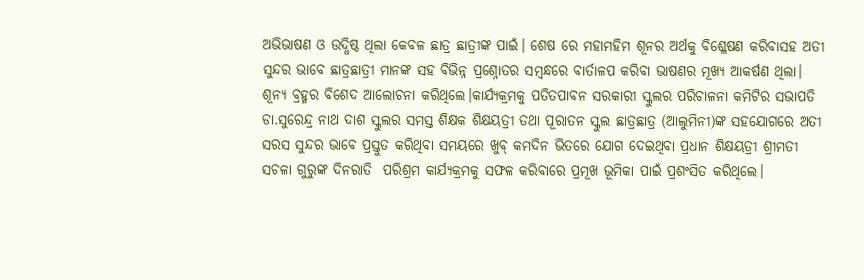ଅଭିଭାଷଣ ଓ ଉଦ୍ଧିଷ୍ଠ ଥିଲା କେବଳ ଛାତ୍ର ଛାତ୍ରୀଙ୍କ ପାଇଁ। ଶେଷ ରେ ମହାମହିମ ଶୂନର ଅର୍ଥକୁ ବିଶ୍ଳେଷଣ କରିବାସହ ଅତୀ ସୁନ୍ଦର ଭାବେ ଛାତ୍ରଛାତ୍ରୀ ମାନଙ୍କ ସହ ବିଭିନ୍ନ ପ୍ରଶ୍ନୋତର ସମ୍ବନ୍ଧରେ ବାର୍ତାଳପ କରିବା ଭାଷଣର ମୂଖ୍ୟ ଆକର୍ଷଣ ଥିଲା। ଶୂନ୍ୟ ବ୍ରହ୍ମର ବିଶେଦ ଆଲୋଚନା କରିଥିଲେ।କାର୍ଯ୍ୟକ୍ରମକୁ ପତିତପାବନ ସରକାରୀ ସ୍କୁଲର ପରିଚାଳନା କମିଟିର ସଭାପତି ଡା.ସୁରେନ୍ଦ୍ର ନାଥ ଦାଶ ସ୍କୁଲର ସମସ୍ତ ଶିକ୍ଷକ ଶିକ୍ଷୟତ୍ରୀ ତଥା ପୂରାତନ ସ୍କୁଲ ଛାତ୍ରଛାତ୍ର (ଆଲୁମିନୀ)ଙ୍କ ସହଯୋଗରେ ଅତୀ ସରସ ସୁନ୍ଦର ଭାବେ ପ୍ରସ୍ତୁତ କରିଥିବା ସମୟରେ ଖୁବ୍ କମଦିନ ଭିତରେ ଯୋଗ ଦେଇଥିବା ପ୍ରଧାନ ଶିକ୍ଷୟତ୍ରୀ ଶ୍ରୀମତୀ ସଚଳା ଗୁରୁଙ୍କ ଦିନରାତି  ପରିଶ୍ରମ କାର୍ଯ୍ୟକ୍ରମକୁ ସଫଳ କରିବାରେ ପ୍ରମୂଖ ଭୂମିକା ପାଇଁ ପ୍ରଶଂସିତ କରିଥିଲେ।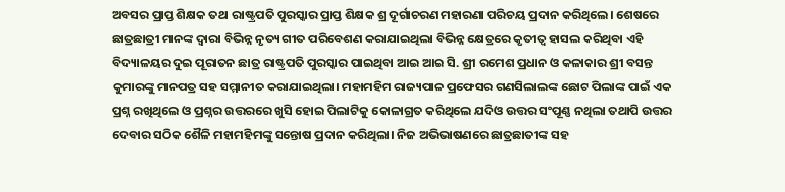ଅବସର ପ୍ରାପ୍ତ ଶିକ୍ଷକ ତଥା ରାଷ୍ଟ୍ରପତି ପୁରସ୍କାର ପ୍ରାପ୍ତ ଶିକ୍ଷକ ଶ୍ର ଦୂର୍ଗାଚରଣ ମହାରଣା ପରିଚୟ ପ୍ରଦାନ କରିଥିଲେ। ଶେଷରେ ଛାତ୍ରଛାତ୍ରୀ ମାନଙ୍କ ଦ୍ବାରା ବିଭିନ୍ନ ନୃତ୍ୟ ଗୀତ ପରିବେଶଣ କରାଯାଇଥିଲା ବିଭିନ୍ନ କ୍ଷେତ୍ରରେ କୃତୀତ୍ବ ହାସଲ କରିଥିବା ଏହି ବିଦ୍ୟାଳୟର ଦୁଇ ପୂରାତନ ଛାତ୍ର ରାଷ୍ଟ୍ରପତି ପୁରସ୍କାର ପାଇଥିବା ଆଇ ଆଇ ସି. ଶ୍ରୀ ରମେଶ ପ୍ରଧାନ ଓ କଳାକାର ଶ୍ରୀ ବସନ୍ତ କୁମାରଙ୍କୁ ମାନପତ୍ର ସହ ସମ୍ମାନୀତ କରାଯାଇଥିଲା। ମହାମହିମ ରାଜ୍ୟପାଳ ପ୍ରଫେସର ଗଣସିଲାଲଙ୍କ ଛୋଟ ପିଲାଙ୍କ ପାଇଁ ଏକ ପ୍ରଶ୍ନ ରଖିଥିଲେ ଓ ପ୍ରଶ୍ନର ଉତ୍ତରରେ ଖୁସି ହୋଇ ପିଲାଟିକୁ କୋଳାଗ୍ରତ କରିଥିଲେ ଯଦିଓ ଉତ୍ତର ସଂପୂଣ୍ଣ ନଥିଲା ତଥାପି ଉତ୍ତର ଦେବାର ସଠିକ ଶୈଳି ମହାମହିମଙ୍କୁ ସନ୍ତୋଷ ପ୍ରଦାନ କରିଥିଲା। ନିଜ ଅଭିଭାଷଣରେ ଛାତ୍ରଛାତୀଙ୍କ ସହ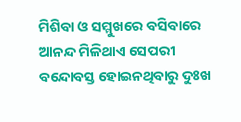ମିଶିବା ଓ ସମ୍ମୁଖରେ ବସିବାରେ ଆନନ୍ଦ ମିଳିଥାଏ ସେପରୀ ବନ୍ଦୋବସ୍ତ ହୋଇନଥିବାରୁ ଦୁଃଖ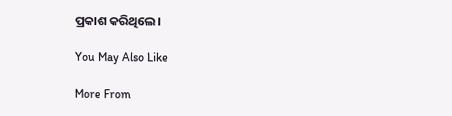ପ୍ରକାଶ କରିଥିଲେ।

You May Also Like

More From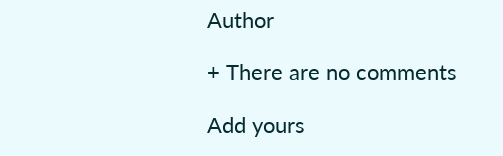Author

+ There are no comments

Add yours